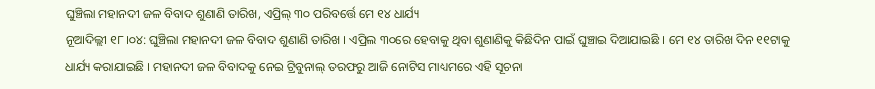ଘୁଞ୍ଚିଲା ମହାନଦୀ ଜଳ ବିବାଦ ଶୁଣାଣି ତାରିଖ, ଏପ୍ରିଲ୍ ୩୦ ପରିବର୍ତ୍ତେ ମେ ୧୪ ଧାର୍ଯ୍ୟ
ନୂଆଦିଲ୍ଲୀ ୧୮।୦୪: ଘୁଞ୍ଚିଲା ମହାନଦୀ ଜଳ ବିବାଦ ଶୁଣାଣି ତାରିଖ । ଏପ୍ରିଲ ୩୦ରେ ହେବାକୁ ଥିବା ଶୁଣାଣିକୁ କିଛିଦିନ ପାଇଁ ଘୁଞ୍ଚାଇ ଦିଆଯାଇଛି । ମେ ୧୪ ତାରିଖ ଦିନ ୧୧ଟାକୁ ଧାର୍ଯ୍ୟ କରାଯାଇଛି । ମହାନଦୀ ଜଳ ବିବାଦକୁ ନେଇ ଟ୍ରିବୁନାଲ୍ ତରଫରୁ ଆଜି ନୋଟିସ ମାଧ୍ୟମରେ ଏହି ସୂଚନା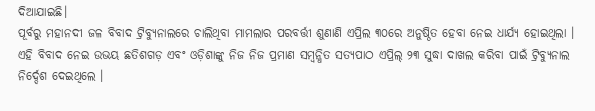ଦିଆଯାଇଛି।
ପୂର୍ବରୁ ମହାନଦୀ ଜଳ ବିବାଦ ଟ୍ରିବ୍ୟୁନାଲରେ ଚାଲିଥିବା ମାମଲାର ପରବର୍ତ୍ତୀ ଶୁଣାଣି ଏପ୍ରିଲ ୩୦ରେ ଅନୁଷ୍ଠିତ ହେବା ନେଇ ଧାର୍ଯ୍ୟ ହୋଇଥିଲା । ଏହି ବିବାଦ ନେଇ ଉଭୟ ଛତିଶଗଡ଼ ଏବଂ ଓଡ଼ିଶାଙ୍କୁ ନିଜ ନିଜ ପ୍ରମାଣ ସମ୍ବନ୍ଧିତ ସତ୍ୟପାଠ ଏପ୍ରିଲ୍ ୨୩ ସୁଦ୍ଧା ଦାଖଲ କରିବା ପାଇଁ ଟ୍ରିବ୍ୟୁନାଲ ନିର୍ଦ୍ଦେଶ ଦେଇଥିଲେ ।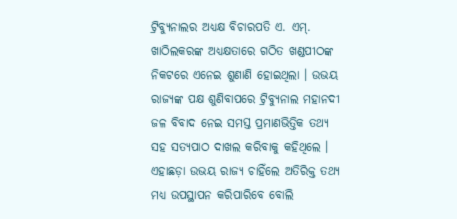ଟ୍ରିବ୍ୟୁନାଲର ଅଧ୍ୟକ୍ଷ ବିଚାରପତି ଏ. ଏମ୍. ଖାଠିଲକରଙ୍କ ଅଧ୍ୟକ୍ଷତାରେ ଗଠିତ ଖଣ୍ଡପୀଠଙ୍କ ନିକଟରେ ଏନେଇ ଶୁଣାଣି ହୋଇଥିଲା । ଉଭୟ ରାଜ୍ୟଙ୍କ ପକ୍ଷ ଶୁଣିବାପରେ ଟ୍ରିବ୍ୟୁନାଲ ମହାନଦୀ ଜଳ ବିବାଦ ନେଇ ସମସ୍ତ ପ୍ରମାଣଭିତ୍ତିକ ତଥ୍ୟ ସହ ସତ୍ୟପାଠ ଦାଖଲ କରିବାକୁ କହିଥିଲେ । ଏହାଛଡ଼ା ଉଭୟ ରାଜ୍ୟ ଚାହିଁଲେ ଅତିରିକ୍ତ ତଥ୍ୟ ମଧ୍ୟ ଉପସ୍ଥାପନ କରିପାରିବେ ବୋଲି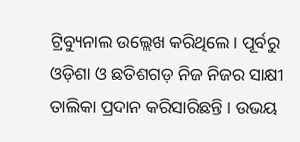ଟ୍ରିବ୍ୟୁନାଲ ଉଲ୍ଲେଖ କରିଥିଲେ। ପୂର୍ବରୁ ଓଡ଼ିଶା ଓ ଛତିଶଗଡ଼ ନିଜ ନିଜର ସାକ୍ଷୀ ତାଲିକା ପ୍ରଦାନ କରିସାରିଛନ୍ତି । ଉଭୟ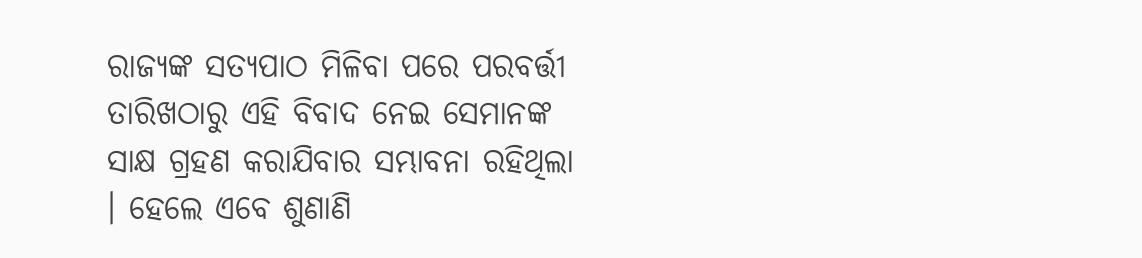ରାଜ୍ୟଙ୍କ ସତ୍ୟପାଠ ମିଳିବା ପରେ ପରବର୍ତ୍ତୀ ତାରିଖଠାରୁ ଏହି ବିବାଦ ନେଇ ସେମାନଙ୍କ ସାକ୍ଷ ଗ୍ରହଣ କରାଯିବାର ସମ୍ଭାବନା ରହିଥିଲା । ହେଲେ ଏବେ ଶୁଣାଣି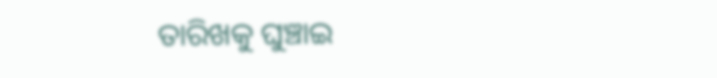ତାରିଖକୁ ଘୁଞ୍ଚାଇ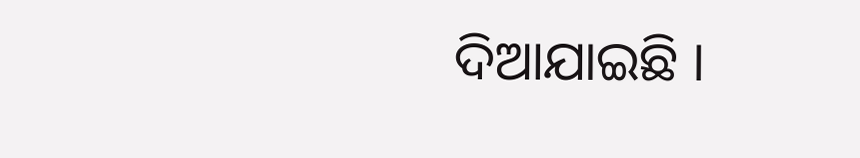ଦିଆଯାଇଛି ।